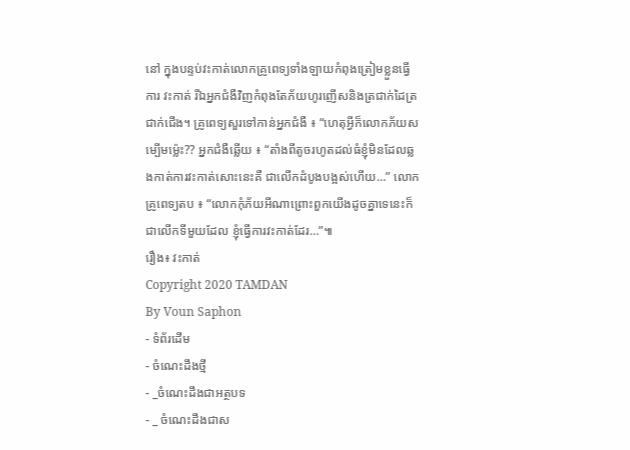នៅ ក្នុងបន្ទប់វះកាត់លោកគ្រូពេទ្យទាំងឡាយកំពុងត្រៀមខ្លួនធ្វើការ វះកាត់ រីឯអ្នកជំងឺវិញកំពុងតែភ័យហូរញើសនិងត្រជាក់ដៃត្រជាក់ជើង។ គ្រូពេទ្យសួរទៅកាន់អ្នកជំងឺ ៖ “ហេតុអ្វីក៏លោកភ័យសម្បើមម្ល៉េះ?? អ្នកជំងឺឆ្លើយ ៖ “តាំងពីតូចរហូតដល់ធំខ្ញុំមិនដែលឆ្លងកាត់ការវះកាត់សោះនេះគឺ ជាលើកដំបូងបង្អស់ហើយ…” លោកគ្រូពេទ្យតប ៖ “លោកកុំភ័យអីណាព្រោះពួកយើងដូចគ្នាទេនេះក៏ជាលើកទីមួយដែល ខ្ញុំធ្វើការវះកាត់ដែរ…”៕
រឿង៖ វះកាត់
Copyright 2020 TAMDAN
By Voun Saphon
- ទំព័រដើម
- ចំណេះដឹងថ្មី
- _ចំណេះដឹងជាអត្ថបទ
- _ ចំណេះដឹងជាស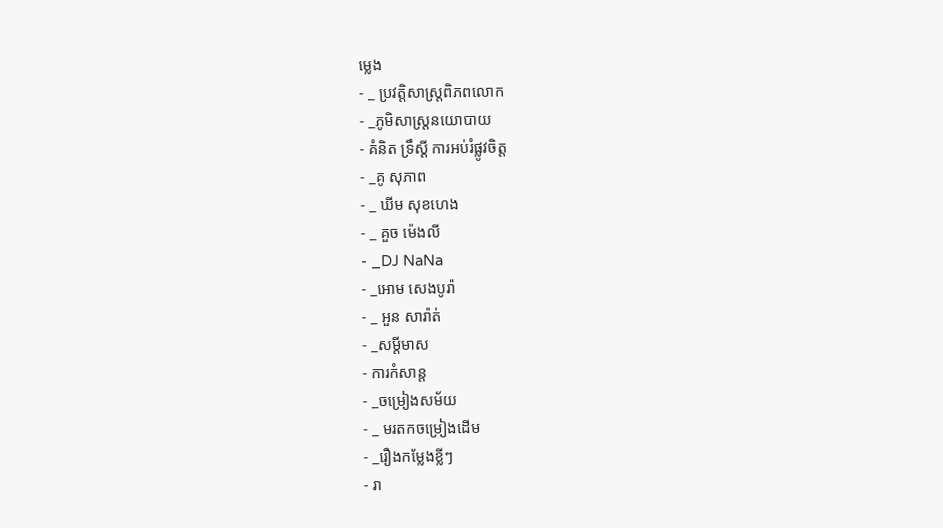ម្លេង
- _ ប្រវត្តិសាស្រ្តពិភពលោក
- _ភូមិសាស្រ្តនយោបាយ
- គំនិត ទ្រឹស្ដី ការអប់រំផ្លូវចិត្ត
- _គូ សុភាព
- _ ឃីម សុខហេង
- _ គួច ម៉េងលី
- _DJ NaNa
- _អោម សេងបូរ៉ា
- _ អួន សារ៉ាត់
- _សម្ដីមាស
- ការកំសាន្ដ
- _ចម្រៀងសម័យ
- _ មរតកចម្រៀងដើម
- _រឿងកម្លែងខ្លីៗ
- រា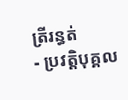ត្រីរន្ធត់
- ប្រវត្តិបុគ្គល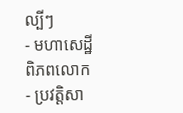ល្បីៗ
- មហាសេដ្ឋីពិភពលោក
- ប្រវត្តិសា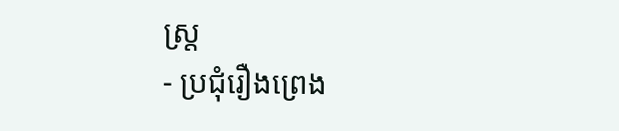ស្រ្ត
- ប្រជុំរឿងព្រេង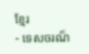ខ្មែរ
- ទេសចរណ៏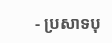- ប្រសាទបុ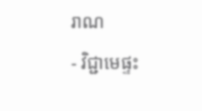រាណ
- វិជ្ជាមេផ្ទះ